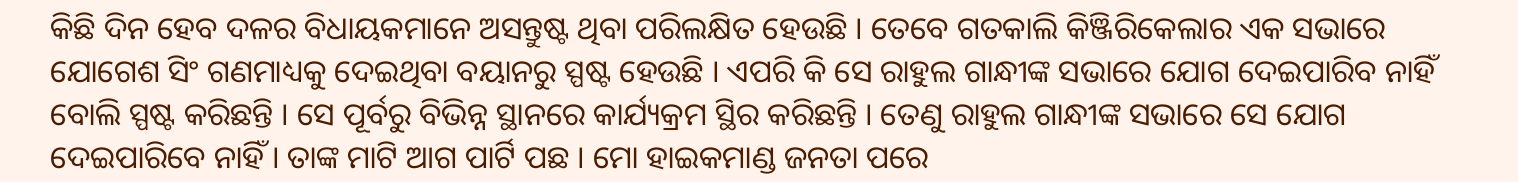କିଛି ଦିନ ହେବ ଦଳର ବିଧାୟକମାନେ ଅସନ୍ତୁଷ୍ଟ ଥିବା ପରିଲକ୍ଷିତ ହେଉଛି । ତେବେ ଗତକାଲି କିଞ୍ଜିରିକେଲାର ଏକ ସଭାରେ ଯୋଗେଶ ସିଂ ଗଣମାଧ୍ୟକୁ ଦେଇଥିବା ବୟାନରୁ ସ୍ପଷ୍ଟ ହେଉଛି । ଏପରି କି ସେ ରାହୁଲ ଗାନ୍ଧୀଙ୍କ ସଭାରେ ଯୋଗ ଦେଇପାରିବ ନାହିଁ ବୋଲି ସ୍ପଷ୍ଟ କରିଛନ୍ତି । ସେ ପୂର୍ବରୁ ବିଭିନ୍ନ ସ୍ଥାନରେ କାର୍ଯ୍ୟକ୍ରମ ସ୍ଥିର କରିଛନ୍ତି । ତେଣୁ ରାହୁଲ ଗାନ୍ଧୀଙ୍କ ସଭାରେ ସେ ଯୋଗ ଦେଇପାରିବେ ନାହିଁ । ତାଙ୍କ ମାଟି ଆଗ ପାର୍ଟି ପଛ । ମୋ ହାଇକମାଣ୍ଡ ଜନତା ପରେ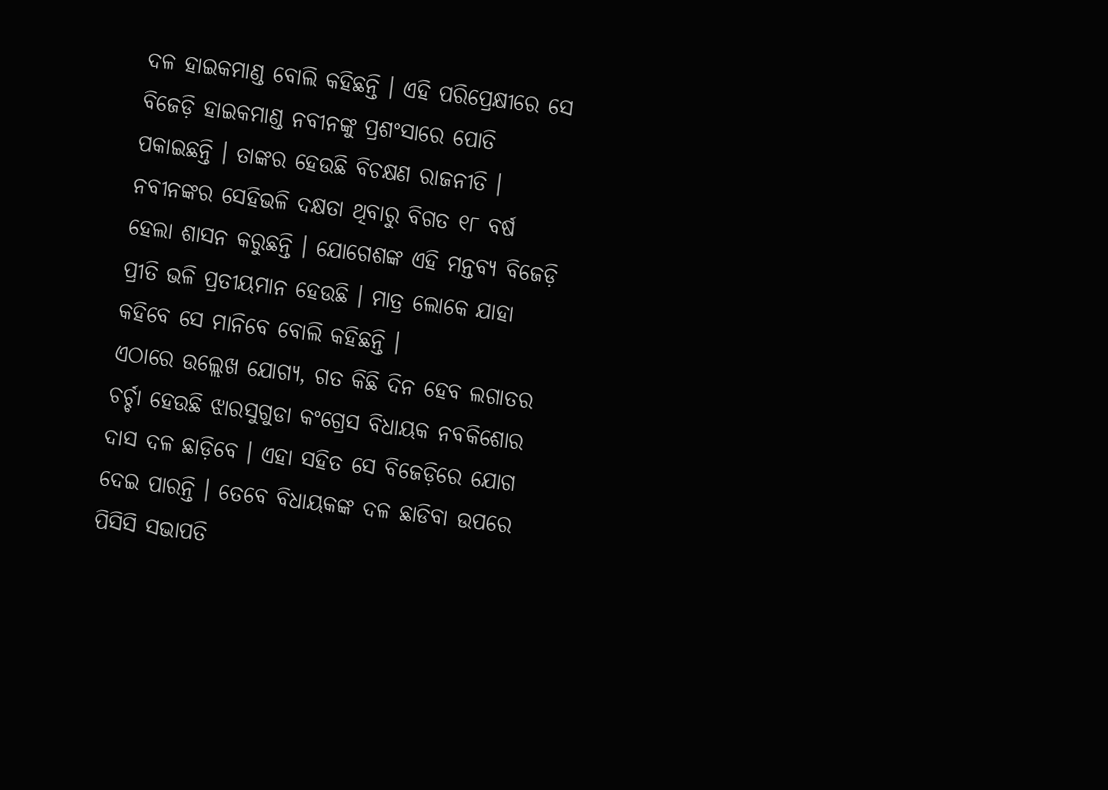ଦଳ ହାଇକମାଣ୍ଡ ବୋଲି କହିଛନ୍ତି । ଏହି ପରିପ୍ରେକ୍ଷୀରେ ସେ ବିଜେଡ଼ି ହାଇକମାଣ୍ଡ ନବୀନଙ୍କୁ ପ୍ରଶଂସାରେ ପୋତି ପକାଇଛନ୍ତି । ତାଙ୍କର ହେଉଛି ବିଚକ୍ଷଣ ରାଜନୀତି । ନବୀନଙ୍କର ସେହିଭଳି ଦକ୍ଷତା ଥିବାରୁ ବିଗତ ୧୮ ବର୍ଷ ହେଲା ଶାସନ କରୁଛନ୍ତି । ଯୋଗେଶଙ୍କ ଏହି ମନ୍ତବ୍ୟ ବିଜେଡ଼ି ପ୍ରୀତି ଭଳି ପ୍ରତୀୟମାନ ହେଉଛି । ମାତ୍ର ଲୋକେ ଯାହା କହିବେ ସେ ମାନିବେ ବୋଲି କହିଛନ୍ତି ।
ଏଠାରେ ଉଲ୍ଲେଖ ଯୋଗ୍ୟ, ଗତ କିଛି ଦିନ ହେବ ଲଗାତର ଚର୍ଚ୍ଚା ହେଉଛି ଝାରସୁଗୁଡା କଂଗ୍ରେସ ବିଧାୟକ ନବକିଶୋର ଦାସ ଦଳ ଛାଡ଼ିବେ । ଏହା ସହିତ ସେ ବିଜେଡ଼ିରେ ଯୋଗ ଦେଇ ପାରନ୍ତି । ତେବେ ବିଧାୟକଙ୍କ ଦଳ ଛାଡିବା ଉପରେ ପିସିସି ସଭାପତି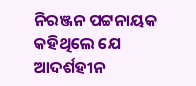ନିରଞ୍ଜନ ପଟ୍ଟନାୟକ କହିଥିଲେ ଯେ ଆଦର୍ଶହୀନ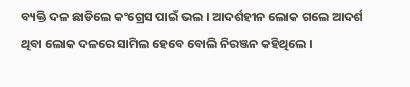ବ୍ୟକ୍ତି ଦଳ ଛାଡିଲେ କଂଗ୍ରେସ ପାଇଁ ଭଲ । ଆଦର୍ଶହୀନ ଲୋକ ଗଲେ ଆଦର୍ଶ ଥିବା ଲୋକ ଦଳରେ ସାମିଲ ହେବେ ବୋଲି ନିରଞ୍ଜନ କହିଥିଲେ ।